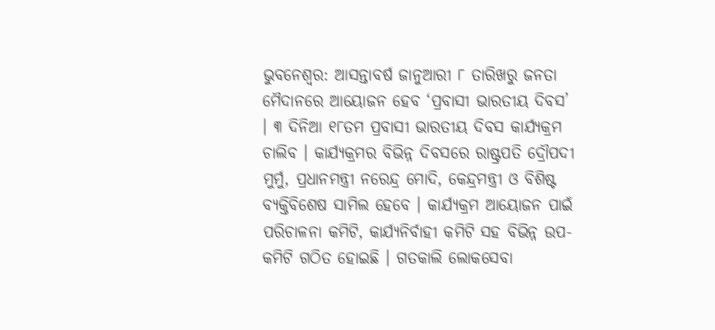ଭୁବନେଶ୍ବର: ଆସନ୍ତାବର୍ଷ ଜାନୁଆରୀ ୮ ତାରିଖରୁ ଜନତା ମୈଦାନରେ ଆୟୋଜନ ହେବ ‘ପ୍ରବାସୀ ଭାରତୀୟ ଦିବସ’ । ୩ ଦିନିଆ ୧୮ତମ ପ୍ରବାସୀ ଭାରତୀୟ ଦିବସ କାର୍ଯ୍ୟକ୍ରମ ଚାଲିବ । କାର୍ଯ୍ୟକ୍ରମର ବିଭିନ୍ନ ଦିବସରେ ରାଷ୍ଟ୍ରପତି ଦ୍ରୌପଦୀ ମୁର୍ମୁ, ପ୍ରଧାନମନ୍ତ୍ରୀ ନରେନ୍ଦ୍ର ମୋଦି, କେନ୍ଦ୍ରମନ୍ତ୍ରୀ ଓ ବିଶିଷ୍ଟ ବ୍ୟକ୍ତିବିଶେଷ ସାମିଲ ହେବେ । କାର୍ଯ୍ୟକ୍ରମ ଆୟୋଜନ ପାଇଁ ପରିଚାଳନା କମିଟି, କାର୍ଯ୍ୟନିର୍ବାହୀ କମିଟି ସହ ବିଭିନ୍ନ ଉପ-କମିଟି ଗଠିତ ହୋଇଛି । ଗତକାଲି ଲୋକସେବା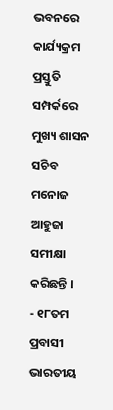ଭବନରେ କାର୍ଯ୍ୟକ୍ରମ ପ୍ରସ୍ତୁତି ସମ୍ପର୍କରେ ମୁଖ୍ୟ ଶାସନ ସଚିବ ମନୋଜ ଆହୁଜା ସମୀକ୍ଷା କରିଛନ୍ତି ।
- ୧୮ତମ ପ୍ରବାସୀ ଭାରତୀୟ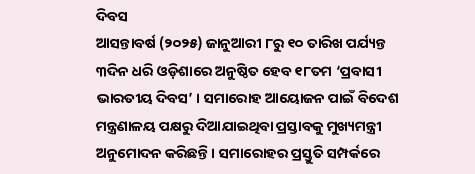ଦିବସ
ଆସନ୍ତାବର୍ଷ (୨୦୨୫) ଜାନୁଆରୀ ୮ରୁ ୧୦ ତାରିଖ ପର୍ଯ୍ୟନ୍ତ ୩ଦିନ ଧରି ଓଡ଼ିଶାରେ ଅନୁଷ୍ଠିତ ହେବ ୧୮ତମ ‘ପ୍ରବାସୀ ଭାରତୀୟ ଦିବସ’ । ସମାରୋହ ଆୟୋଜନ ପାଇଁ ବିଦେଶ ମନ୍ତ୍ରଣାଳୟ ପକ୍ଷରୁ ଦିଆଯାଇଥିବା ପ୍ରସ୍ତାବକୁ ମୁଖ୍ୟମନ୍ତ୍ରୀ ଅନୁମୋଦନ କରିଛନ୍ତି । ସମାରୋହର ପ୍ରସ୍ତୁତି ସମ୍ପର୍କରେ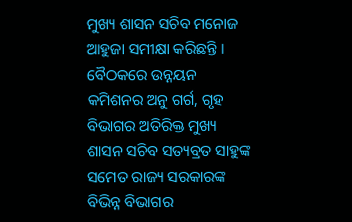ମୁଖ୍ୟ ଶାସନ ସଚିବ ମନୋଜ ଆହୁଜା ସମୀକ୍ଷା କରିଛନ୍ତି । ବୈଠକରେ ଉନ୍ନୟନ କମିଶନର ଅନୁ ଗର୍ଗ, ଗୃହ ବିଭାଗର ଅତିରିକ୍ତ ମୁଖ୍ୟ ଶାସନ ସଚିବ ସତ୍ୟବ୍ରତ ସାହୁଙ୍କ ସମେତ ରାଜ୍ୟ ସରକାରଙ୍କ ବିଭିନ୍ନ ବିଭାଗର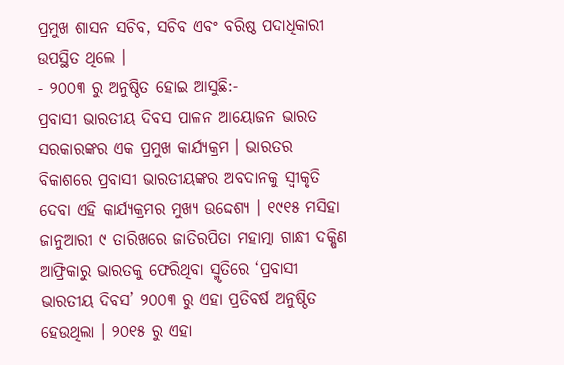ପ୍ରମୁଖ ଶାସନ ସଚିବ, ସଚିବ ଏବଂ ବରିଷ୍ଠ ପଦାଧିକାରୀ ଉପସ୍ଥିତ ଥିଲେ ।
- ୨୦୦୩ ରୁ ଅନୁଷ୍ଠିତ ହୋଇ ଆସୁଛି:-
ପ୍ରବାସୀ ଭାରତୀୟ ଦିବସ ପାଳନ ଆୟୋଜନ ଭାରତ ସରକାରଙ୍କର ଏକ ପ୍ରମୁଖ କାର୍ଯ୍ୟକ୍ରମ । ଭାରତର ବିକାଶରେ ପ୍ରବାସୀ ଭାରତୀୟଙ୍କର ଅବଦାନକୁ ସ୍ୱୀକୃତି ଦେବା ଏହି କାର୍ଯ୍ୟକ୍ରମର ମୁଖ୍ୟ ଉଦ୍ଦେଶ୍ୟ । ୧୯୧୫ ମସିହା ଜାନୁଆରୀ ୯ ତାରିଖରେ ଜାତିରପିତା ମହାତ୍ମା ଗାନ୍ଧୀ ଦକ୍ଷିଣ ଆଫ୍ରିକାରୁ ଭାରତକୁ ଫେରିଥିବା ସ୍ମୃତିରେ ‘ପ୍ରବାସୀ ଭାରତୀୟ ଦିବସ’ ୨୦୦୩ ରୁ ଏହା ପ୍ରତିବର୍ଷ ଅନୁଷ୍ଠିତ ହେଉଥିଲା । ୨୦୧୫ ରୁ ଏହା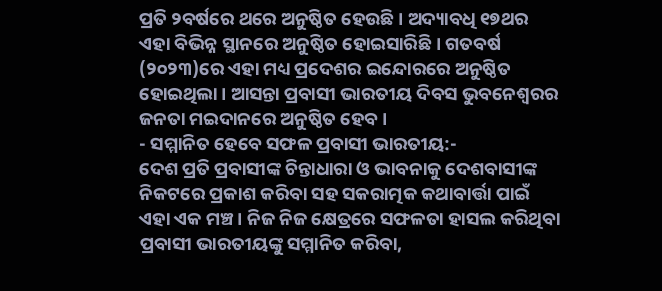ପ୍ରତି ୨ବର୍ଷରେ ଥରେ ଅନୁଷ୍ଠିତ ହେଉଛି । ଅଦ୍ୟାବଧି ୧୭ଥର ଏହା ବିଭିନ୍ନ ସ୍ଥାନରେ ଅନୁଷ୍ଠିତ ହୋଇସାରିଛି । ଗତବର୍ଷ (୨୦୨୩)ରେ ଏହା ମଧ୍ୟ ପ୍ରଦେଶର ଇନ୍ଦୋରରେ ଅନୁଷ୍ଠିତ ହୋଇଥିଲା । ଆସନ୍ତା ପ୍ରବାସୀ ଭାରତୀୟ ଦିବସ ଭୁବନେଶ୍ୱରର ଜନତା ମଇଦାନରେ ଅନୁଷ୍ଠିତ ହେବ ।
- ସମ୍ମାନିତ ହେବେ ସଫଳ ପ୍ରବାସୀ ଭାରତୀୟ:-
ଦେଶ ପ୍ରତି ପ୍ରବାସୀଙ୍କ ଚିନ୍ତାଧାରା ଓ ଭାବନାକୁ ଦେଶବାସୀଙ୍କ ନିକଟରେ ପ୍ରକାଶ କରିବା ସହ ସକରାତ୍ମକ କଥାବାର୍ତ୍ତା ପାଇଁ ଏହା ଏକ ମଞ୍ଚ । ନିଜ ନିଜ କ୍ଷେତ୍ରରେ ସଫଳତା ହାସଲ କରିଥିବା ପ୍ରବାସୀ ଭାରତୀୟଙ୍କୁ ସମ୍ମାନିତ କରିବା,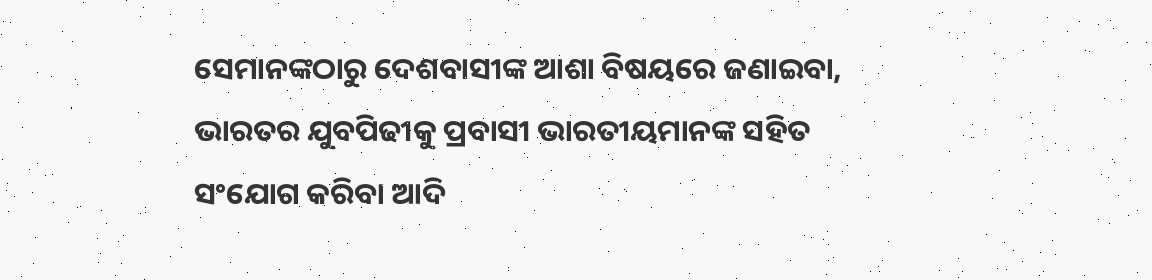ସେମାନଙ୍କଠାରୁ ଦେଶବାସୀଙ୍କ ଆଶା ବିଷୟରେ ଜଣାଇବା, ଭାରତର ଯୁବପିଢୀକୁ ପ୍ରବାସୀ ଭାରତୀୟମାନଙ୍କ ସହିତ ସଂଯୋଗ କରିବା ଆଦି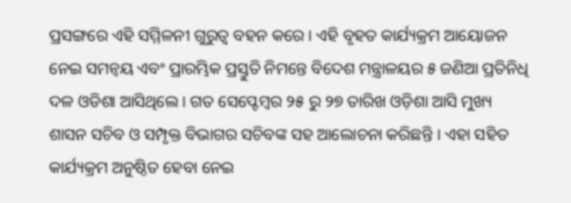ପ୍ରସଙ୍ଗରେ ଏହି ସମ୍ମିଳନୀ ଗୁରୁତ୍ୱ ବହନ କରେ । ଏହି ବୃହତ କାର୍ଯ୍ୟକ୍ରମ ଆୟୋଜନ ନେଇ ସମନ୍ଵୟ ଏବଂ ପ୍ରାରମ୍ଭିକ ପ୍ରସ୍ତୁତି ନିମନ୍ତେ ବିଦେଶ ମନ୍ତ୍ରାଳୟର ୫ ଜଣିଆ ପ୍ରତିନିଧି ଦଳ ଓଡିଶା ଆସିଥିଲେ । ଗତ ସେପ୍ଟେମ୍ବର ୨୫ ରୁ ୨୭ ତାରିଖ ଓଡ଼ିଶା ଆସି ମୁଖ୍ୟ ଶାସନ ସଚିବ ଓ ସମ୍ପୃକ୍ତ ବିଭାଗର ସଚିବଙ୍କ ସହ ଆଲୋଚନା କରିଛନ୍ତି । ଏହା ସହିତ କାର୍ଯ୍ୟକ୍ରମ ଅନୁଷ୍ଠିତ ହେବା ନେଇ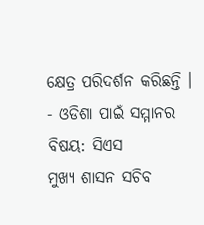କ୍ଷେତ୍ର ପରିଦର୍ଶନ କରିଛନ୍ତି ।
- ଓଡିଶା ପାଇଁ ସମ୍ମାନର ବିଷୟ: ସିଏସ
ମୁଖ୍ୟ ଶାସନ ସଚିବ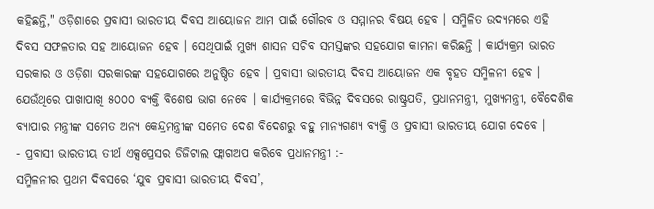କହିଛନ୍ତି," ଓଡ଼ିଶାରେ ପ୍ରବାସୀ ଭାରତୀୟ ଦିବସ ଆୟୋଜନ ଆମ ପାଇଁ ଗୌରବ ଓ ସମ୍ମାନର ବିଷୟ ହେବ । ସମ୍ମିଳିତ ଉଦ୍ୟମରେ ଏହି ଦିବସ ସଫଳତାର ସହ ଆୟୋଜନ ହେବ । ସେଥିପାଇଁ ମୁଖ୍ୟ ଶାସନ ସଚିବ ସମସ୍ତଙ୍କର ସହଯୋଗ କାମନା କରିଛନ୍ତି । କାର୍ଯ୍ୟକ୍ରମ ଭାରତ ସରକାର ଓ ଓଡ଼ିଶା ସରକାରଙ୍କ ସହଯୋଗରେ ଅନୁଷ୍ଠିତ ହେବ । ପ୍ରବାସୀ ଭାରତୀୟ ଦିବସ ଆୟୋଜନ ଏକ ବୃହତ ସମ୍ମିଳନୀ ହେବ । ଯେଉଁଥିରେ ପାଖାପାଖି ୫୦୦୦ ବ୍ୟକ୍ତି ବିଶେଷ ଭାଗ ନେବେ । କାର୍ଯ୍ୟକ୍ରମରେ ବିଭିନ୍ନ ଦିବସରେ ରାଷ୍ଟ୍ରପତି, ପ୍ରଧାନମନ୍ତ୍ରୀ, ମୁଖ୍ୟମନ୍ତ୍ରୀ, ବୈଦେଶିକ ବ୍ୟାପାର ମନ୍ତ୍ରୀଙ୍କ ସମେତ ଅନ୍ୟ କେନ୍ଦ୍ରମନ୍ତ୍ରୀଙ୍କ ସମେତ ଦେଶ ବିଦେଶରୁ ବହୁ ମାନ୍ୟଗଣ୍ୟ ବ୍ୟକ୍ତି ଓ ପ୍ରବାସୀ ଭାରତୀୟ ଯୋଗ ଦେବେ ।
- ପ୍ରବାସୀ ଭାରତୀୟ ତୀର୍ଥ ଏକ୍ସପ୍ରେସର ଡିଜିଟାଲ ଫ୍ଲାଗଅପ କରିବେ ପ୍ରଧାନମନ୍ତ୍ରୀ :-
ସମ୍ମିଳନୀର ପ୍ରଥମ ଦିବସରେ ‘ଯୁବ ପ୍ରବାସୀ ଭାରତୀୟ ଦିବସ’,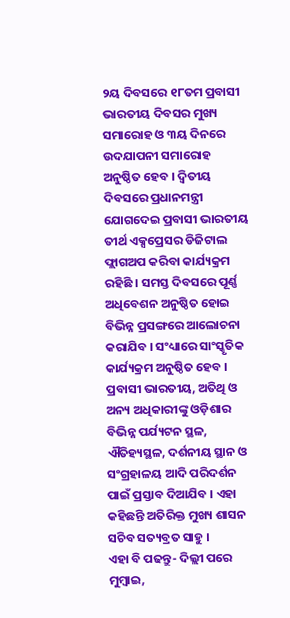୨ୟ ଦିବସରେ ୧୮ତମ ପ୍ରବାସୀ ଭାରତୀୟ ଦିବସର ମୁଖ୍ୟ ସମାରୋହ ଓ ୩ୟ ଦିନରେ ଉଦଯାପନୀ ସମାରୋହ ଅନୁଷ୍ଠିତ ହେବ । ଦ୍ୱିତୀୟ ଦିବସରେ ପ୍ରଧାନମନ୍ତ୍ରୀ ଯୋଗଦେଇ ପ୍ରବାସୀ ଭାରତୀୟ ତୀର୍ଥ ଏକ୍ସପ୍ରେସର ଡିଜିଟାଲ ଫ୍ଲାଗଅପ କରିବା କାର୍ଯ୍ୟକ୍ରମ ରହିଛି । ସମସ୍ତ ଦିବସରେ ପୂର୍ଣ୍ଣ ଅଧିବେଶନ ଅନୁଷ୍ଠିତ ହୋଇ ବିଭିନ୍ନ ପ୍ରସଙ୍ଗରେ ଆଲୋଚନା କରାଯିବ । ସଂଧ୍ୟାରେ ସାଂସ୍କୃତିକ କାର୍ଯ୍ୟକ୍ରମ ଅନୁଷ୍ଠିତ ହେବ । ପ୍ରବାସୀ ଭାରତୀୟ, ଅତିଥି ଓ ଅନ୍ୟ ଅଧିକାରୀଙ୍କୁ ଓଡ଼ିଶାର ବିଭିନ୍ନ ପର୍ଯ୍ୟଟନ ସ୍ଥଳ, ଐତିହ୍ୟସ୍ଥଳ, ଦର୍ଶନୀୟ ସ୍ଥାନ ଓ ସଂଗ୍ରହାଳୟ ଆଦି ପରିଦର୍ଶନ ପାଇଁ ପ୍ରସ୍ତାବ ଦିଆଯିବ । ଏହା କହିଛନ୍ତି ଅତିରିକ୍ତ ମୁଖ୍ୟ ଶାସନ ସଚିବ ସତ୍ୟବ୍ରତ ସାହୁ ।
ଏହା ବି ପଢନ୍ତୁ- ଦିଲ୍ଲୀ ପରେ ମୁମ୍ବାଇ,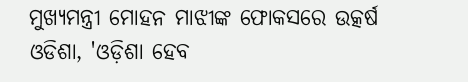ମୁଖ୍ୟମନ୍ତ୍ରୀ ମୋହନ ମାଝୀଙ୍କ ଫୋକସରେ ଉତ୍କର୍ଷ ଓଡିଶା, 'ଓଡ଼ିଶା ହେବ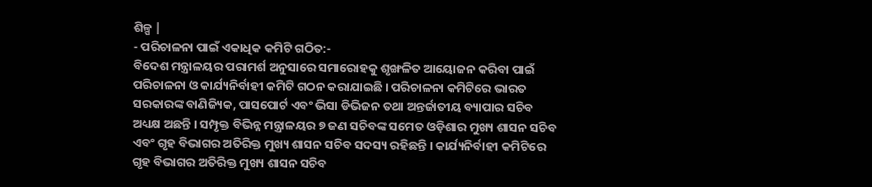ଶିଳ୍ପ |
- ପରିଚାଳନା ପାଇଁ ଏକାଧିକ କମିଟି ଗଠିତ:-
ବିଦେଶ ମନ୍ତ୍ରାଳୟର ପରାମର୍ଶ ଅନୁସାରେ ସମାରୋହକୁ ଶୃଙ୍ଖଳିତ ଆୟୋଜନ କରିବା ପାଇଁ ପରିଚାଳନା ଓ କାର୍ଯ୍ୟନିର୍ବାହୀ କମିଟି ଗଠନ କରାଯାଇଛି । ପରିଚାଳନା କମିଟିରେ ଭାରତ ସରକାରଙ୍କ ବାଣିଜ୍ୟିକ, ପାସପୋର୍ଟ ଏବଂ ଭିସା ଡିଭିଜନ ତଥା ଅନ୍ତର୍ଜାତୀୟ ବ୍ୟାପାର ସଚିବ ଅଧ୍ୟକ୍ଷ ଅଛନ୍ତି । ସମ୍ପୃକ୍ତ ବିଭିନ୍ନ ମନ୍ତ୍ରାଳୟର ୭ ଜଣ ସଚିବଙ୍କ ସମେତ ଓଡ଼ିଶାର ମୁଖ୍ୟ ଶାସନ ସଚିବ ଏବଂ ଗୃହ ବିଭାଗର ଅତିରିକ୍ତ ମୁଖ୍ୟ ଶାସନ ସଚିବ ସଦସ୍ୟ ରହିଛନ୍ତି । କାର୍ଯ୍ୟନିର୍ବାହୀ କମିଟିରେ ଗୃହ ବିଭାଗର ଅତିରିକ୍ତ ମୁଖ୍ୟ ଶାସନ ସଚିବ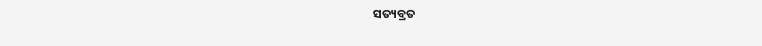ସତ୍ୟବ୍ରତ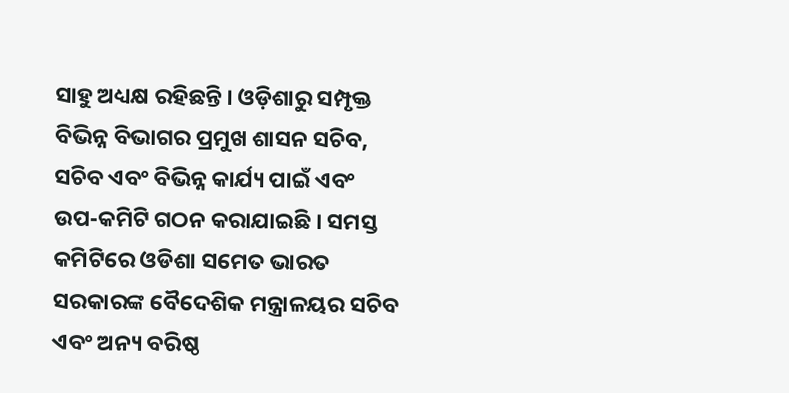ସାହୁ ଅଧ୍ୟକ୍ଷ ରହିଛନ୍ତି । ଓଡ଼ିଶାରୁ ସମ୍ପୃକ୍ତ ବିଭିନ୍ନ ବିଭାଗର ପ୍ରମୁଖ ଶାସନ ସଚିବ, ସଚିବ ଏବଂ ବିଭିନ୍ନ କାର୍ଯ୍ୟ ପାଇଁ ଏବଂ ଉପ-କମିଟି ଗଠନ କରାଯାଇଛି । ସମସ୍ତ କମିଟିରେ ଓଡିଶା ସମେତ ଭାରତ ସରକାରଙ୍କ ବୈଦେଶିକ ମନ୍ତ୍ରାଳୟର ସଚିବ ଏବଂ ଅନ୍ୟ ବରିଷ୍ଠ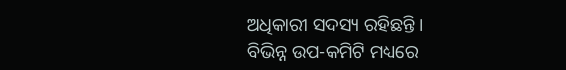ଅଧିକାରୀ ସଦସ୍ୟ ରହିଛନ୍ତି ।
ବିଭିନ୍ନ ଉପ-କମିଟି ମଧ୍ୟରେ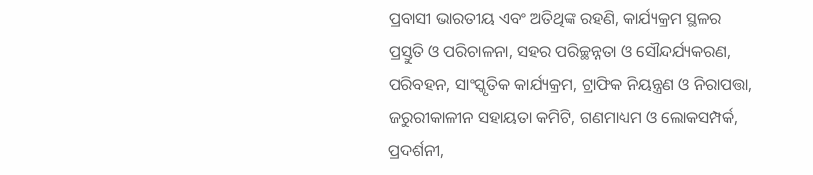ପ୍ରବାସୀ ଭାରତୀୟ ଏବଂ ଅତିଥିଙ୍କ ରହଣି, କାର୍ଯ୍ୟକ୍ରମ ସ୍ଥଳର ପ୍ରସ୍ତୁତି ଓ ପରିଚାଳନା, ସହର ପରିଚ୍ଛନ୍ନତା ଓ ସୌନ୍ଦର୍ଯ୍ୟକରଣ, ପରିବହନ, ସାଂସ୍କୃତିକ କାର୍ଯ୍ୟକ୍ରମ, ଟ୍ରାଫିକ ନିୟନ୍ତ୍ରଣ ଓ ନିରାପତ୍ତା, ଜରୁରୀକାଳୀନ ସହାୟତା କମିଟି, ଗଣମାଧ୍ୟମ ଓ ଲୋକସମ୍ପର୍କ, ପ୍ରଦର୍ଶନୀ,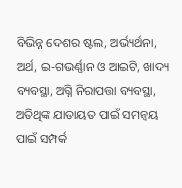ବିଭିନ୍ନ ଦେଶର ଷ୍ଟଲ, ଅର୍ଭ୍ୟର୍ଥନା, ଅର୍ଥ, ଇ-ଗଭର୍ଣ୍ଣାନ ଓ ଆଇଟି, ଖାଦ୍ୟ ବ୍ୟବସ୍ଥା, ଅଗ୍ନି ନିରାପତ୍ତା ବ୍ୟବସ୍ଥା, ଅତିଥିଙ୍କ ଯାତାୟତ ପାଇଁ ସମନ୍ୱୟ ପାଇଁ ସମ୍ପର୍କ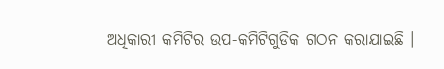ଅଧିକାରୀ କମିଟିର ଉପ-କମିଟିଗୁଡିକ ଗଠନ କରାଯାଇଛି ।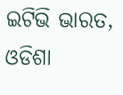ଇଟିଭି ଭାରତ, ଓଡିଶା